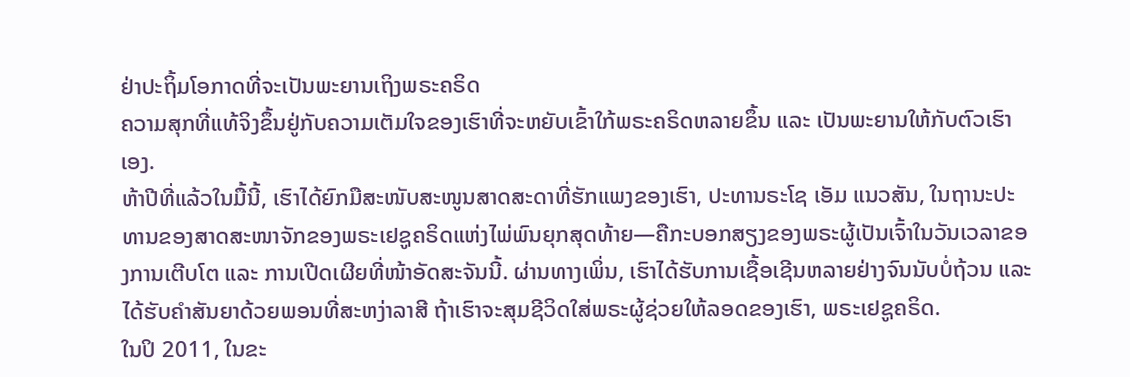ຢ່າປະຖິ້ມໂອກາດທີ່ຈະເປັນພະຍານເຖິງພຣະຄຣິດ
ຄວາມສຸກທີ່ແທ້ຈິງຂຶ້ນຢູ່ກັບຄວາມເຕັມໃຈຂອງເຮົາທີ່ຈະຫຍັບເຂົ້າໃກ້ພຣະຄຣິດຫລາຍຂຶ້ນ ແລະ ເປັນພະຍານໃຫ້ກັບຕົວເຮົາເອງ.
ຫ້າປີທີ່ແລ້ວໃນມື້ນີ້, ເຮົາໄດ້ຍົກມືສະໜັບສະໜູນສາດສະດາທີ່ຮັກແພງຂອງເຮົາ, ປະທານຣະໂຊ ເອັມ ແນວສັນ, ໃນຖານະປະທານຂອງສາດສະໜາຈັກຂອງພຣະເຢຊູຄຣິດແຫ່ງໄພ່ພົນຍຸກສຸດທ້າຍ―ຄືກະບອກສຽງຂອງພຣະຜູ້ເປັນເຈົ້າໃນວັນເວລາຂອງການເຕີບໂຕ ແລະ ການເປີດເຜີຍທີ່ໜ້າອັດສະຈັນນີ້. ຜ່ານທາງເພິ່ນ, ເຮົາໄດ້ຮັບການເຊື້ອເຊີນຫລາຍຢ່າງຈົນນັບບໍ່ຖ້ວນ ແລະ ໄດ້ຮັບຄຳສັນຍາດ້ວຍພອນທີ່ສະຫງ່າລາສີ ຖ້າເຮົາຈະສຸມຊີວິດໃສ່ພຣະຜູ້ຊ່ວຍໃຫ້ລອດຂອງເຮົາ, ພຣະເຢຊູຄຣິດ.
ໃນປິ 2011, ໃນຂະ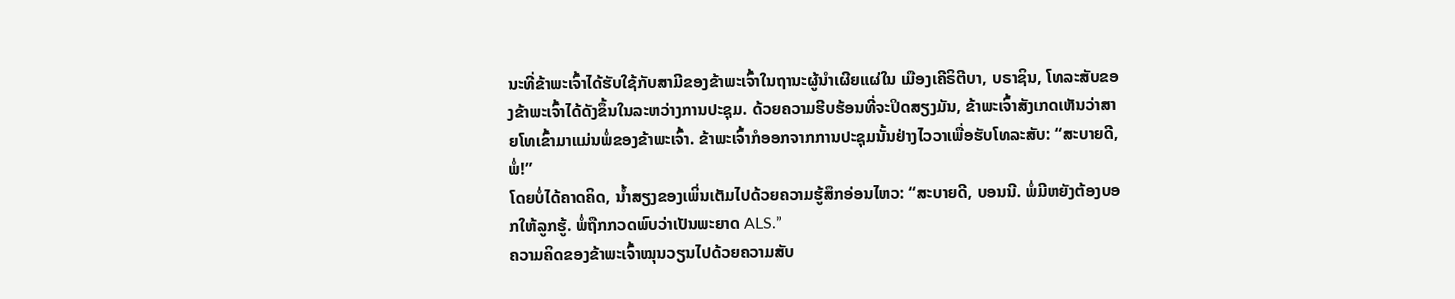ນະທີ່ຂ້າພະເຈົ້າໄດ້ຮັບໃຊ້ກັບສາມີຂອງຂ້າພະເຈົ້າໃນຖານະຜູ້ນຳເຜີຍແຜ່ໃນ ເມືອງເຄີຣິຕີບາ, ບຣາຊິນ, ໂທລະສັບຂອງຂ້າພະເຈົ້າໄດ້ດັງຂຶ້ນໃນລະຫວ່າງການປະຊຸມ. ດ້ວຍຄວາມຮີບຮ້ອນທີ່ຈະປິດສຽງມັນ, ຂ້າພະເຈົ້າສັງເກດເຫັນວ່າສາຍໂທເຂົ້າມາແມ່ນພໍ່ຂອງຂ້າພະເຈົ້າ. ຂ້າພະເຈົ້າກໍອອກຈາກການປະຊຸມນັ້ນຢ່າງໄວວາເພື່ອຮັບໂທລະສັບ: “ສະບາຍດີ, ພໍ່!”
ໂດຍບໍ່ໄດ້ຄາດຄິດ, ນ້ຳສຽງຂອງເພິ່ນເຕັມໄປດ້ວຍຄວາມຮູ້ສຶກອ່ອນໄຫວ: “ສະບາຍດີ, ບອນນີ. ພໍ່ມີຫຍັງຕ້ອງບອກໃຫ້ລູກຮູ້. ພໍ່ຖືກກວດພົບວ່າເປັນພະຍາດ ALS.”
ຄວາມຄິດຂອງຂ້າພະເຈົ້າໝຸນວຽນໄປດ້ວຍຄວາມສັບ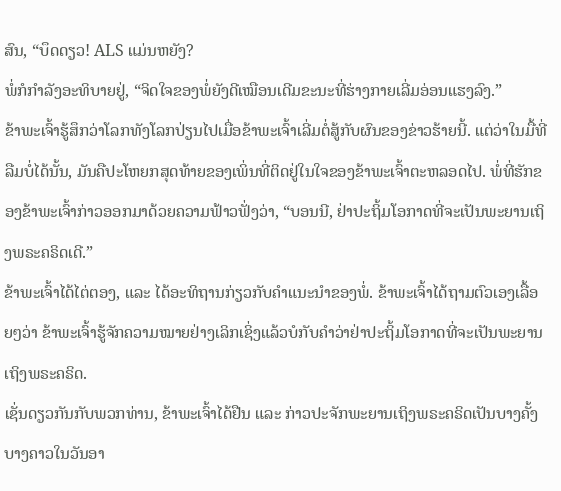ສົນ, “ບຶດດຽວ! ALS ແມ່ນຫຍັງ?
ພໍ່ກໍກຳລັງອະທິບາຍຢູ່, “ຈິດໃຈຂອງພໍ່ຍັງດີເໝືອນເດີມຂະນະທີ່ຮ່າງກາຍເລີ່ມອ່ອນແຮງລົງ.”
ຂ້າພະເຈົ້າຮູ້ສຶກວ່າໂລກທັງໂລກປ່ຽນໄປເມື່ອຂ້າພະເຈົ້າເລີ່ມຕໍ່ສູ້ກັບຜົນຂອງຂ່າວຮ້າຍນີ້. ແຕ່ວ່າໃນມື້ທີ່ລືມບໍ່ໄດ້ນັ້ນ, ມັນຄືປະໂຫຍກສຸດທ້າຍຂອງເພິ່ນທີ່ຕິດຢູ່ໃນໃຈຂອງຂ້າພະເຈົ້າຕະຫລອດໄປ. ພໍ່ທີ່ຮັກຂອງຂ້າພະເຈົ້າກ່າວອອກມາດ້ວຍຄວາມຟ້າວຟັ່ງວ່າ, “ບອນນີ, ຢ່າປະຖິ້ມໂອກາດທີ່ຈະເປັນພະຍານເຖິງພຣະຄຣິດເດີ.”
ຂ້າພະເຈົ້າໄດ້ໄຕ່ຕອງ, ແລະ ໄດ້ອະທິຖານກ່ຽວກັບຄຳແນະນຳຂອງພໍ່. ຂ້າພະເຈົ້າໄດ້ຖາມຕົວເອງເລື້ອຍໆວ່າ ຂ້າພະເຈົ້າຮູ້ຈັກຄວາມໝາຍຢ່າງເລິກເຊິ່ງແລ້ວບໍກັບຄຳວ່າຢ່າປະຖິ້ມໂອກາດທີ່ຈະເປັນພະຍານເຖິງພຣະຄຣິດ.
ເຊັ່ນດຽວກັນກັບພວກທ່ານ, ຂ້າພະເຈົ້າໄດ້ຢືນ ແລະ ກ່າວປະຈັກພະຍານເຖິງພຣະຄຣິດເປັນບາງຄັ້ງບາງຄາວໃນວັນອາ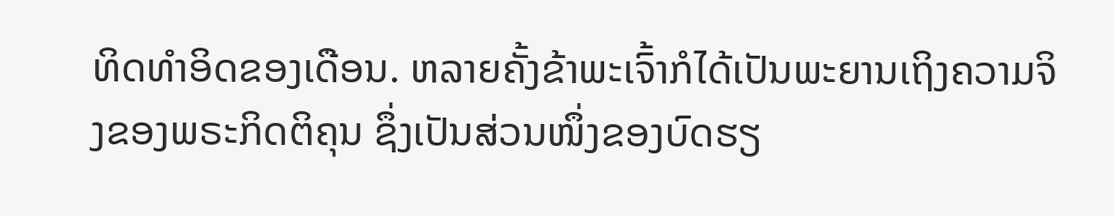ທິດທຳອິດຂອງເດືອນ. ຫລາຍຄັ້ງຂ້າພະເຈົ້າກໍໄດ້ເປັນພະຍານເຖິງຄວາມຈິງຂອງພຣະກິດຕິຄຸນ ຊຶ່ງເປັນສ່ວນໜຶ່ງຂອງບົດຮຽ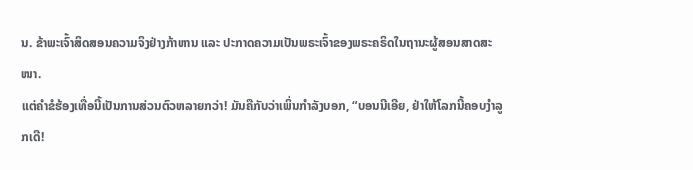ນ. ຂ້າພະເຈົ້າສິດສອນຄວາມຈິງຢ່າງກ້າຫານ ແລະ ປະກາດຄວາມເປັນພຣະເຈົ້າຂອງພຣະຄຣິດໃນຖານະຜູ້ສອນສາດສະໜາ.
ແຕ່ຄຳຂໍຮ້ອງເທື່ອນີ້ເປັນການສ່ວນຕົວຫລາຍກວ່າ! ມັນຄືກັບວ່າເພິ່ນກຳລັງບອກ, “ບອນນີເອີຍ, ຢ່າໃຫ້ໂລກນີ້ຄອບງຳລູກເດີ!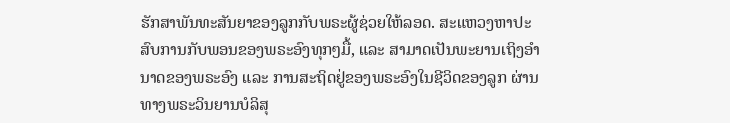ຮັກສາພັນທະສັນຍາຂອງລູກກັບພຣະຜູ້ຊ່ວຍໃຫ້ລອດ. ສະແຫວງຫາປະສົບການກັບພອນຂອງພຣະອົງທຸກໆມື້, ແລະ ສາມາດເປັນພະຍານເຖິງອຳນາດຂອງພຣະອົງ ແລະ ການສະຖິດຢູ່ຂອງພຣະອົງໃນຊີວິດຂອງລູກ ຜ່ານທາງພຣະວິນຍານບໍລິສຸ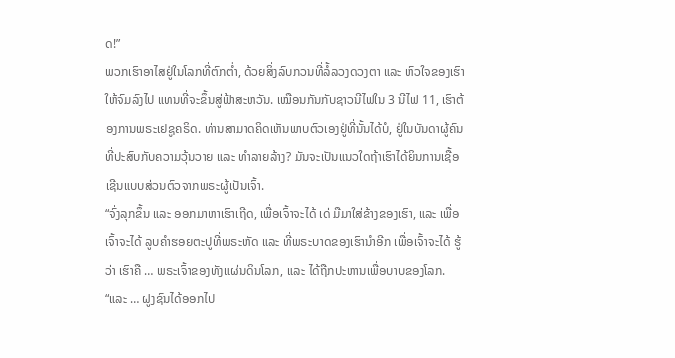ດ!”
ພວກເຮົາອາໄສຢູ່ໃນໂລກທີ່ຕົກຕ່ຳ, ດ້ວຍສິ່ງລົບກວນທີ່ລໍ້ລວງດວງຕາ ແລະ ຫົວໃຈຂອງເຮົາໃຫ້ຈົມລົງໄປ ແທນທີ່ຈະຂຶ້ນສູ່ຟ້າສະຫວັນ. ເໝືອນກັນກັບຊາວນີໄຟໃນ 3 ນີໄຟ 11, ເຮົາຕ້ອງການພຣະເຢຊູຄຣິດ. ທ່ານສາມາດຄິດເຫັນພາບຕົວເອງຢູ່ທີ່ນັ້ນໄດ້ບໍ, ຢູ່ໃນບັນດາຜູ້ຄົນທີ່ປະສົບກັບຄວາມວຸ້ນວາຍ ແລະ ທຳລາຍລ້າງ? ມັນຈະເປັນແນວໃດຖ້າເຮົາໄດ້ຍິນການເຊື້ອເຊີນແບບສ່ວນຕົວຈາກພຣະຜູ້ເປັນເຈົ້າ.
“ຈົ່ງລຸກຂຶ້ນ ແລະ ອອກມາຫາເຮົາເຖີດ, ເພື່ອເຈົ້າຈະໄດ້ ເດ່ ມືມາໃສ່ຂ້າງຂອງເຮົາ, ແລະ ເພື່ອເຈົ້າຈະໄດ້ ລູບຄຳຮອຍຕະປູທີ່ພຣະຫັດ ແລະ ທີ່ພຣະບາດຂອງເຮົານຳອີກ ເພື່ອເຈົ້າຈະໄດ້ ຮູ້ ວ່າ ເຮົາຄື … ພຣະເຈົ້າຂອງທັງແຜ່ນດິນໂລກ, ແລະ ໄດ້ຖືກປະຫານເພື່ອບາບຂອງໂລກ.
“ແລະ … ຝູງຊົນໄດ້ອອກໄປ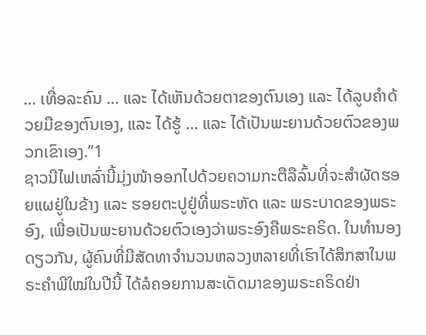… ເທື່ອລະຄົນ … ແລະ ໄດ້ເຫັນດ້ວຍຕາຂອງຕົນເອງ ແລະ ໄດ້ລູບຄຳດ້ວຍມືຂອງຕົນເອງ, ແລະ ໄດ້ຮູ້ … ແລະ ໄດ້ເປັນພະຍານດ້ວຍຕົວຂອງພວກເຂົາເອງ.”1
ຊາວນີໄຟເຫລົ່ານີ້ມຸ່ງໜ້າອອກໄປດ້ວຍຄວາມກະຕືລືລົ້ນທີ່ຈະສຳຜັດຮອຍແຜຢູ່ໃນຂ້າງ ແລະ ຮອຍຕະປູຢູ່ທີ່ພຣະຫັດ ແລະ ພຣະບາດຂອງພຣະອົງ, ເພື່ອເປັນພະຍານດ້ວຍຕົວເອງວ່າພຣະອົງຄືພຣະຄຣິດ. ໃນທຳນອງດຽວກັນ, ຜູ້ຄົນທີ່ມີສັດທາຈຳນວນຫລວງຫລາຍທີ່ເຮົາໄດ້ສຶກສາໃນພຣະຄຳພີໃໝ່ໃນປີນີ້ ໄດ້ລໍຄອຍການສະເດັດມາຂອງພຣະຄຣິດຢ່າ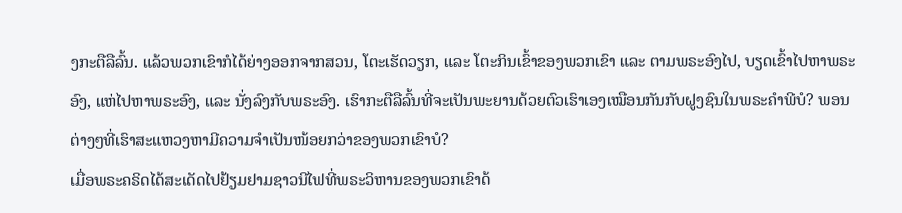ງກະຕືລືລົ້ນ. ແລ້ວພວກເຂົາກໍໄດ້ຍ່າງອອກຈາກສວນ, ໂຕະເຮັດວຽກ, ແລະ ໂຕະກິນເຂົ້າຂອງພວກເຂົາ ແລະ ຕາມພຣະອົງໄປ, ບຽດເຂົ້າໄປຫາພຣະອົງ, ແຫ່ໄປຫາພຣະອົງ, ແລະ ນັ່ງລົງກັບພຣະອົງ. ເຮົາກະຕືລືລົ້ນທີ່ຈະເປັນພະຍານດ້ວຍຕົວເຮົາເອງເໝືອນກັນກັບຝູງຊົນໃນພຣະຄຳພີບໍ? ພອນຕ່າງໆທີ່ເຮົາສະແຫວງຫາມີຄວາມຈຳເປັນໜ້ອຍກວ່າຂອງພວກເຂົາບໍ?
ເມື່ອພຣະຄຣິດໄດ້ສະເດັດໄປຢ້ຽມຢາມຊາວນີໄຟທີ່ພຣະວິຫານຂອງພວກເຂົາດ້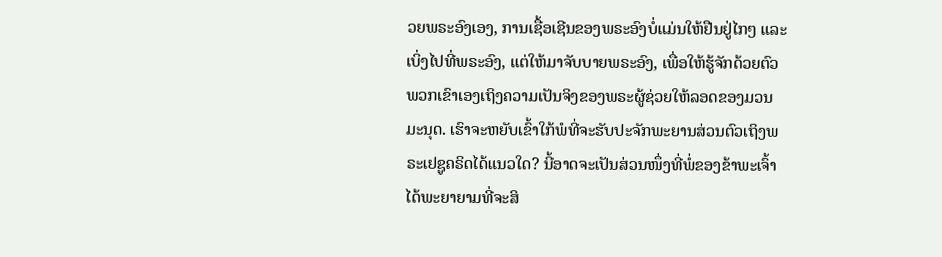ວຍພຣະອົງເອງ, ການເຊື້ອເຊີນຂອງພຣະອົງບໍ່ແມ່ນໃຫ້ຢືນຢູ່ໄກໆ ແລະ ເບິ່ງໄປທີ່ພຣະອົງ, ແຕ່ໃຫ້ມາຈັບບາຍພຣະອົງ, ເພື່ອໃຫ້ຮູ້ຈັກດ້ວຍຕົວພວກເຂົາເອງເຖິງຄວາມເປັນຈິງຂອງພຣະຜູ້ຊ່ວຍໃຫ້ລອດຂອງມວນມະນຸດ. ເຮົາຈະຫຍັບເຂົ້າໃກ້ພໍທີ່ຈະຮັບປະຈັກພະຍານສ່ວນຕົວເຖິງພຣະເຢຊູຄຣິດໄດ້ແນວໃດ? ນີ້ອາດຈະເປັນສ່ວນໜຶ່ງທີ່ພໍ່ຂອງຂ້າພະເຈົ້າໄດ້ພະຍາຍາມທີ່ຈະສິ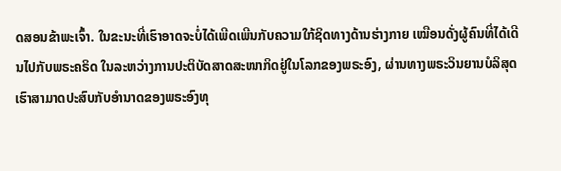ດສອນຂ້າພະເຈົ້າ. ໃນຂະນະທີ່ເຮົາອາດຈະບໍ່ໄດ້ເພີດເພີນກັບຄວາມໃກ້ຊິດທາງດ້ານຮ່າງກາຍ ເໝືອນດັ່ງຜູ້ຄົນທີ່ໄດ້ເດີນໄປກັບພຣະຄຣິດ ໃນລະຫວ່າງການປະຕິບັດສາດສະໜາກິດຢູ່ໃນໂລກຂອງພຣະອົງ, ຜ່ານທາງພຣະວິນຍານບໍລິສຸດ ເຮົາສາມາດປະສົບກັບອຳນາດຂອງພຣະອົງທຸ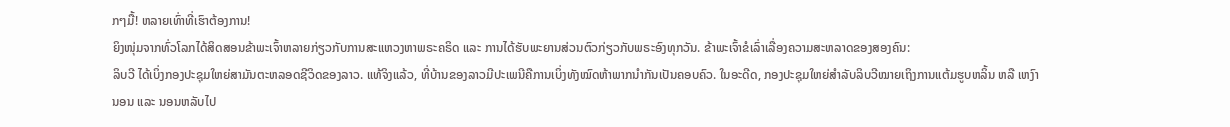ກໆມື້! ຫລາຍເທົ່າທີ່ເຮົາຕ້ອງການ!
ຍິງໜຸ່ມຈາກທົ່ວໂລກໄດ້ສິດສອນຂ້າພະເຈົ້າຫລາຍກ່ຽວກັບການສະແຫວງຫາພຣະຄຣິດ ແລະ ການໄດ້ຮັບພະຍານສ່ວນຕົວກ່ຽວກັບພຣະອົງທຸກວັນ. ຂ້າພະເຈົ້າຂໍເລົ່າເລື່ອງຄວາມສະຫລາດຂອງສອງຄົນ:
ລິບວີ ໄດ້ເບິ່ງກອງປະຊຸມໃຫຍ່ສາມັນຕະຫລອດຊີວິດຂອງລາວ. ແທ້ຈິງແລ້ວ, ທີ່ບ້ານຂອງລາວມີປະເພນີຄືການເບິ່ງທັງໝົດຫ້າພາກນຳກັນເປັນຄອບຄົວ. ໃນອະດີດ, ກອງປະຊຸມໃຫຍ່ສຳລັບລິບວີໝາຍເຖິງການແຕ້ມຮູບຫລິ້ນ ຫລື ເຫງົານອນ ແລະ ນອນຫລັບໄປ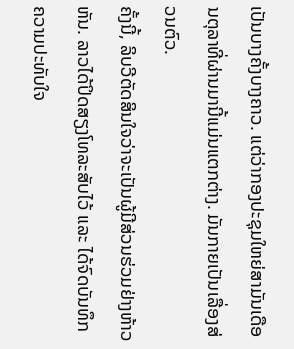ເປັນບາງຄັ້ງບາງຄາວ. ແຕ່ວ່າກອງປະຊຸມໃຫຍ່ສາມັນເດືອນຕຸລາທີ່ຜ່ານມານີ້ແມ່ນແຕກຕ່າງ. ມັນກາຍເປັນເລື່ອງສ່ວນຕົວ.
ຄັ້ງນີ້, ລິບວີຕັດສິນໃຈວ່າຈະເປັນຜູ້ມີສ່ວນຮ່ວມຢ່າງຫ້າວຫັນ. ລາວໄດ້ປິດສຽງໂທລະສັບໄວ້ ແລະ ໄດ້ຈົດບັນທຶກຄວາມປະທັບໃຈ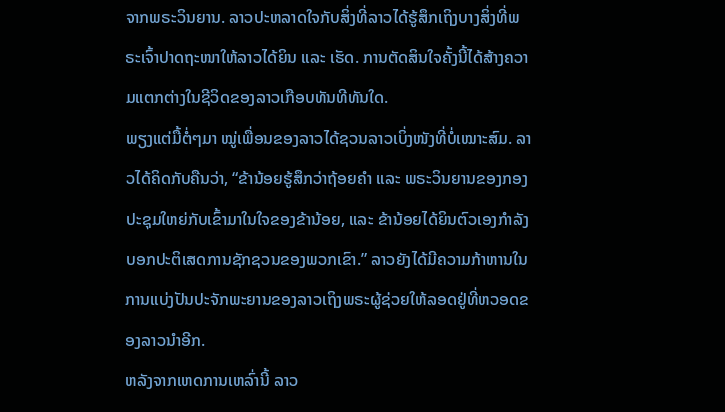ຈາກພຣະວິນຍານ. ລາວປະຫລາດໃຈກັບສິ່ງທີ່ລາວໄດ້ຮູ້ສຶກເຖິງບາງສິ່ງທີ່ພຣະເຈົ້າປາດຖະໜາໃຫ້ລາວໄດ້ຍິນ ແລະ ເຮັດ. ການຕັດສິນໃຈຄັ້ງນີ້ໄດ້ສ້າງຄວາມແຕກຕ່າງໃນຊີວິດຂອງລາວເກືອບທັນທີທັນໃດ.
ພຽງແຕ່ມື້ຕໍ່ໆມາ ໝູ່ເພື່ອນຂອງລາວໄດ້ຊວນລາວເບິ່ງໜັງທີ່ບໍ່ເໝາະສົມ. ລາວໄດ້ຄິດກັບຄືນວ່າ, “ຂ້ານ້ອຍຮູ້ສຶກວ່າຖ້ອຍຄຳ ແລະ ພຣະວິນຍານຂອງກອງປະຊຸມໃຫຍ່ກັບເຂົ້າມາໃນໃຈຂອງຂ້ານ້ອຍ, ແລະ ຂ້ານ້ອຍໄດ້ຍິນຕົວເອງກຳລັງບອກປະຕິເສດການຊັກຊວນຂອງພວກເຂົາ.” ລາວຍັງໄດ້ມີຄວາມກ້າຫານໃນການແບ່ງປັນປະຈັກພະຍານຂອງລາວເຖິງພຣະຜູ້ຊ່ວຍໃຫ້ລອດຢູ່ທີ່ຫວອດຂອງລາວນຳອີກ.
ຫລັງຈາກເຫດການເຫລົ່ານີ້ ລາວ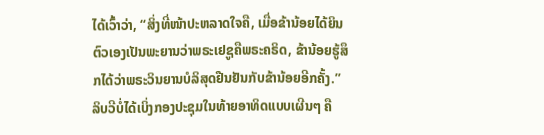ໄດ້ເວົ້າວ່າ, “ສິ່ງທີ່ໜ້າປະຫລາດໃຈຄື, ເມື່ອຂ້ານ້ອຍໄດ້ຍິນຕົວເອງເປັນພະຍານວ່າພຣະເຢຊູຄືພຣະຄຣິດ, ຂ້ານ້ອຍຮູ້ສຶກໄດ້ວ່າພຣະວິນຍານບໍລິສຸດຢືນຢັນກັບຂ້ານ້ອຍອີກຄັ້ງ.”
ລິບວີບໍ່ໄດ້ເບິ່ງກອງປະຊຸມໃນທ້າຍອາທິດແບບເຜີນໆ ຄື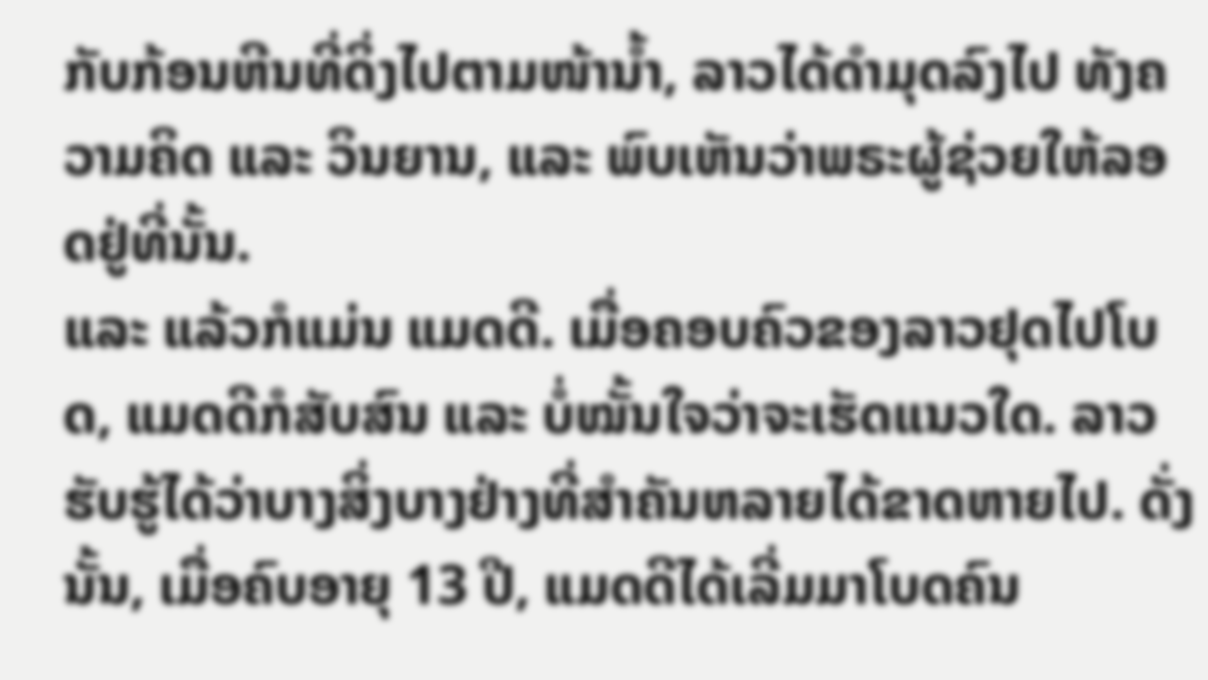ກັບກ້ອນຫີນທີ່ດິ່ງໄປຕາມໜ້ານ້ຳ, ລາວໄດ້ດຳມຸດລົງໄປ ທັງຄວາມຄິດ ແລະ ວິນຍານ, ແລະ ພົບເຫັນວ່າພຣະຜູ້ຊ່ວຍໃຫ້ລອດຢູ່ທີ່ນັ້ນ.
ແລະ ແລ້ວກໍແມ່ນ ແມດດີ. ເມື່ອຄອບຄົວຂອງລາວຢຸດໄປໂບດ, ແມດດີກໍສັບສົນ ແລະ ບໍ່ໝັ້ນໃຈວ່າຈະເຮັດແນວໃດ. ລາວຮັບຮູ້ໄດ້ວ່າບາງສິ່ງບາງຢ່າງທີ່ສຳຄັນຫລາຍໄດ້ຂາດຫາຍໄປ. ດັ່ງນັ້ນ, ເມື່ອຄົບອາຍຸ 13 ປີ, ແມດດີໄດ້ເລີ່ມມາໂບດຄົນ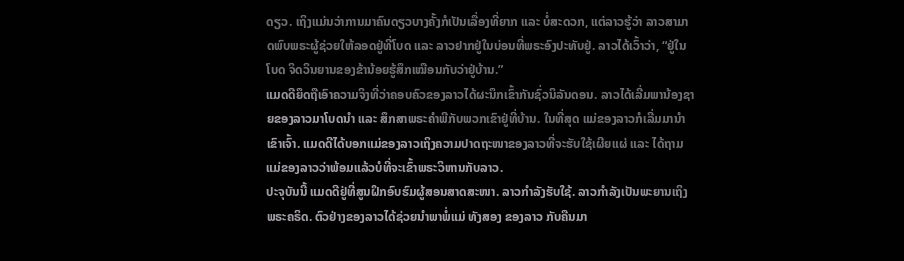ດຽວ. ເຖິງແມ່ນວ່າການມາຄົນດຽວບາງຄັ້ງກໍເປັນເລື່ອງທີ່ຍາກ ແລະ ບໍ່ສະດວກ, ແຕ່ລາວຮູ້ວ່າ ລາວສາມາດພົບພຣະຜູ້ຊ່ວຍໃຫ້ລອດຢູ່ທີ່ໂບດ ແລະ ລາວຢາກຢູ່ໃນບ່ອນທີ່ພຣະອົງປະທັບຢູ່. ລາວໄດ້ເວົ້າວ່າ, “ຢູ່ໃນໂບດ ຈິດວິນຍານຂອງຂ້ານ້ອຍຮູ້ສຶກເໝືອນກັບວ່າຢູ່ບ້ານ.”
ແມດດີຍຶດຖືເອົາຄວາມຈິງທີ່ວ່າຄອບຄົວຂອງລາວໄດ້ຜະນຶກເຂົ້າກັນຊົ່ວນິລັນດອນ. ລາວໄດ້ເລີ່ມພານ້ອງຊາຍຂອງລາວມາໂບດນຳ ແລະ ສຶກສາພຣະຄຳພີກັບພວກເຂົາຢູ່ທີ່ບ້ານ. ໃນທີ່ສຸດ ແມ່ຂອງລາວກໍເລີ່ມມານຳເຂົາເຈົ້າ. ແມດດີໄດ້ບອກແມ່ຂອງລາວເຖິງຄວາມປາດຖະໜາຂອງລາວທີ່ຈະຮັບໃຊ້ເຜີຍແຜ່ ແລະ ໄດ້ຖາມແມ່ຂອງລາວວ່າພ້ອມແລ້ວບໍທີ່ຈະເຂົ້າພຣະວິຫານກັບລາວ.
ປະຈຸບັນນີ້ ແມດດີຢູ່ທີ່ສູນຝຶກອົບຮົມຜູ້ສອນສາດສະໜາ. ລາວກຳລັງຮັບໃຊ້. ລາວກຳລັງເປັນພະຍານເຖິງພຣະຄຣິດ. ຕົວຢ່າງຂອງລາວໄດ້ຊ່ວຍນຳພາພໍ່ແມ່ ທັງສອງ ຂອງລາວ ກັບຄືນມາ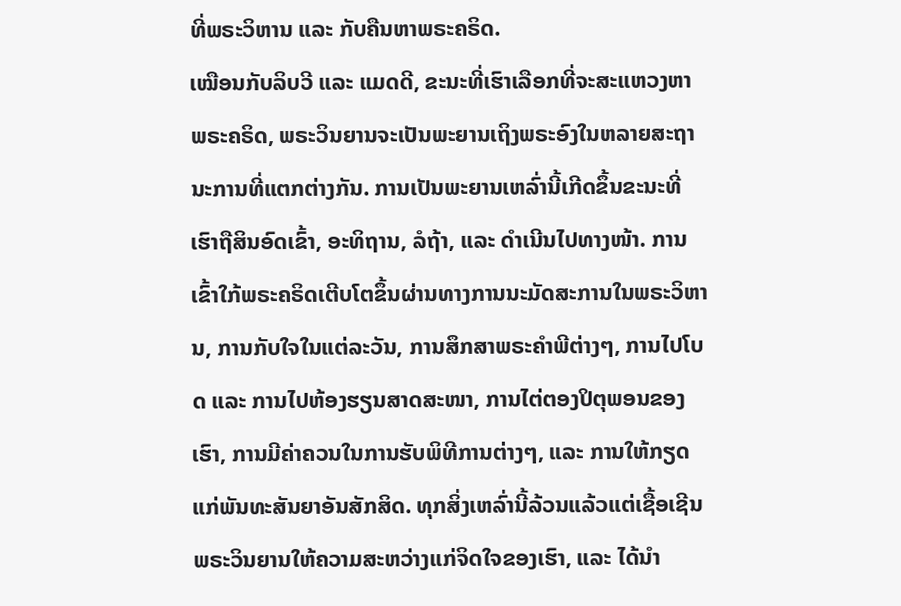ທີ່ພຣະວິຫານ ແລະ ກັບຄືນຫາພຣະຄຣິດ.
ເໝືອນກັບລິບວີ ແລະ ແມດດີ, ຂະນະທີ່ເຮົາເລືອກທີ່ຈະສະແຫວງຫາພຣະຄຣິດ, ພຣະວິນຍານຈະເປັນພະຍານເຖິງພຣະອົງໃນຫລາຍສະຖານະການທີ່ແຕກຕ່າງກັນ. ການເປັນພະຍານເຫລົ່ານີ້ເກີດຂຶ້ນຂະນະທີ່ເຮົາຖືສິນອົດເຂົ້າ, ອະທິຖານ, ລໍຖ້າ, ແລະ ດຳເນີນໄປທາງໜ້າ. ການເຂົ້າໃກ້ພຣະຄຣິດເຕີບໂຕຂຶ້ນຜ່ານທາງການນະມັດສະການໃນພຣະວິຫານ, ການກັບໃຈໃນແຕ່ລະວັນ, ການສຶກສາພຣະຄຳພີຕ່າງໆ, ການໄປໂບດ ແລະ ການໄປຫ້ອງຮຽນສາດສະໜາ, ການໄຕ່ຕອງປິຕຸພອນຂອງເຮົາ, ການມີຄ່າຄວນໃນການຮັບພິທີການຕ່າງໆ, ແລະ ການໃຫ້ກຽດແກ່ພັນທະສັນຍາອັນສັກສິດ. ທຸກສິ່ງເຫລົ່ານີ້ລ້ວນແລ້ວແຕ່ເຊື້ອເຊີນພຣະວິນຍານໃຫ້ຄວາມສະຫວ່າງແກ່ຈິດໃຈຂອງເຮົາ, ແລະ ໄດ້ນຳ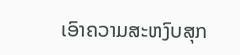ເອົາຄວາມສະຫງົບສຸກ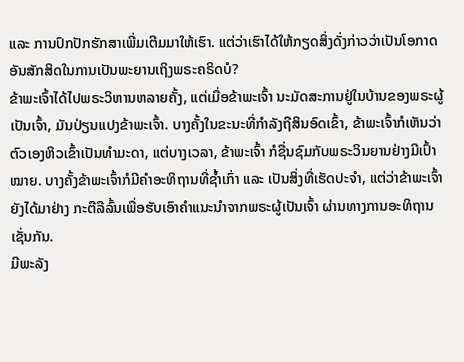ແລະ ການປົກປັກຮັກສາເພີ່ມເຕີມມາໃຫ້ເຮົາ. ແຕ່ວ່າເຮົາໄດ້ໃຫ້ກຽດສິ່ງດັ່ງກ່າວວ່າເປັນໂອກາດອັນສັກສິດໃນການເປັນພະຍານເຖິງພຣະຄຣິດບໍ?
ຂ້າພະເຈົ້າໄດ້ໄປພຣະວິຫານຫລາຍຄັ້ງ, ແຕ່ເມື່ອຂ້າພະເຈົ້າ ນະມັດສະການຢູ່ໃນບ້ານຂອງພຣະຜູ້ເປັນເຈົ້າ, ມັນປ່ຽນແປງຂ້າພະເຈົ້າ. ບາງຄັ້ງໃນຂະນະທີ່ກຳລັງຖືສິນອົດເຂົ້າ, ຂ້າພະເຈົ້າກໍເຫັນວ່າຕົວເອງຫິວເຂົ້າເປັນທຳມະດາ, ແຕ່ບາງເວລາ, ຂ້າພະເຈົ້າ ກໍຊື່ນຊົມກັບພຣະວິນຍານຢ່າງມີເປົ້າໝາຍ. ບາງຄັ້ງຂ້າພະເຈົ້າກໍມີຄຳອະທິຖານທີ່ຊ້ຳເກົ່າ ແລະ ເປັນສິ່ງທີ່ເຮັດປະຈຳ, ແຕ່ວ່າຂ້າພະເຈົ້າຍັງໄດ້ມາຢ່າງ ກະຕືລືລົ້ນເພື່ອຮັບເອົາຄຳແນະນຳຈາກພຣະຜູ້ເປັນເຈົ້າ ຜ່ານທາງການອະທິຖານ ເຊັ່ນກັນ.
ມີພະລັງ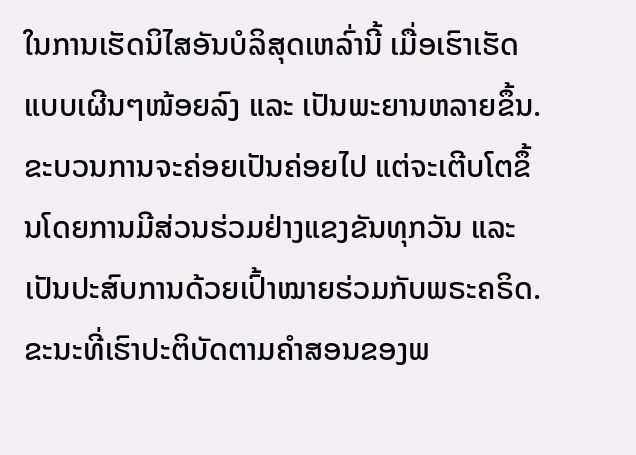ໃນການເຮັດນິໄສອັນບໍລິສຸດເຫລົ່ານີ້ ເມື່ອເຮົາເຮັດແບບເຜີນໆໜ້ອຍລົງ ແລະ ເປັນພະຍານຫລາຍຂຶ້ນ. ຂະບວນການຈະຄ່ອຍເປັນຄ່ອຍໄປ ແຕ່ຈະເຕີບໂຕຂຶ້ນໂດຍການມີສ່ວນຮ່ວມຢ່າງແຂງຂັນທຸກວັນ ແລະ ເປັນປະສົບການດ້ວຍເປົ້າໝາຍຮ່ວມກັບພຣະຄຣິດ. ຂະນະທີ່ເຮົາປະຕິບັດຕາມຄຳສອນຂອງພ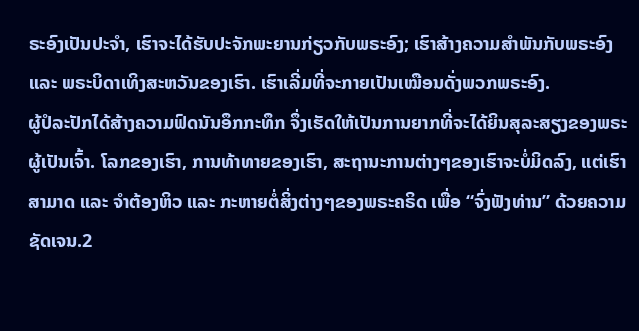ຣະອົງເປັນປະຈຳ, ເຮົາຈະໄດ້ຮັບປະຈັກພະຍານກ່ຽວກັບພຣະອົງ; ເຮົາສ້າງຄວາມສຳພັນກັບພຣະອົງ ແລະ ພຣະບິດາເທິງສະຫວັນຂອງເຮົາ. ເຮົາເລີ່ມທີ່ຈະກາຍເປັນເໝືອນດັ່ງພວກພຣະອົງ.
ຜູ້ປໍລະປັກໄດ້ສ້າງຄວາມຟົດນັນອຶກກະທຶກ ຈຶ່ງເຮັດໃຫ້ເປັນການຍາກທີ່ຈະໄດ້ຍິນສຸລະສຽງຂອງພຣະຜູ້ເປັນເຈົ້າ. ໂລກຂອງເຮົາ, ການທ້າທາຍຂອງເຮົາ, ສະຖານະການຕ່າງໆຂອງເຮົາຈະບໍ່ມິດລົງ, ແຕ່ເຮົາສາມາດ ແລະ ຈຳຕ້ອງຫິວ ແລະ ກະຫາຍຕໍ່ສິ່ງຕ່າງໆຂອງພຣະຄຣິດ ເພື່ອ “ຈົ່ງຟັງທ່ານ” ດ້ວຍຄວາມຊັດເຈນ.2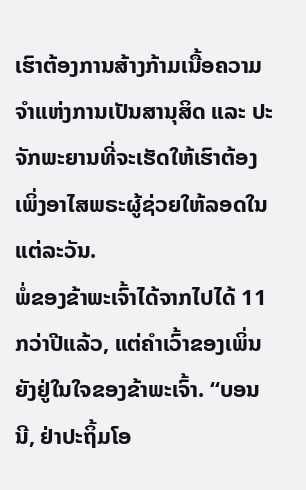ເຮົາຕ້ອງການສ້າງກ້າມເນື້ອຄວາມຈຳແຫ່ງການເປັນສານຸສິດ ແລະ ປະຈັກພະຍານທີ່ຈະເຮັດໃຫ້ເຮົາຕ້ອງເພິ່ງອາໄສພຣະຜູ້ຊ່ວຍໃຫ້ລອດໃນແຕ່ລະວັນ.
ພໍ່ຂອງຂ້າພະເຈົ້າໄດ້ຈາກໄປໄດ້ 11 ກວ່າປີແລ້ວ, ແຕ່ຄຳເວົ້າຂອງເພິ່ນຍັງຢູ່ໃນໃຈຂອງຂ້າພະເຈົ້າ. “ບອນນີ, ຢ່າປະຖິ້ມໂອ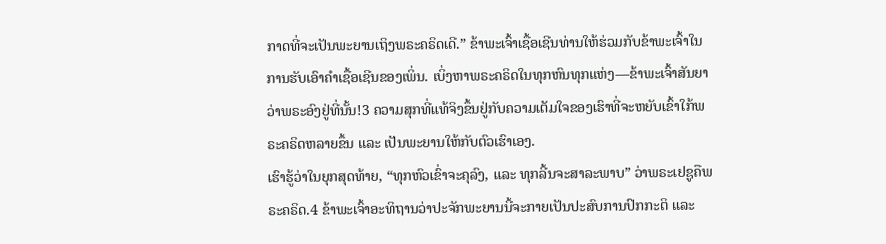ກາດທີ່ຈະເປັນພະຍານເຖິງພຣະຄຣິດເດີ.” ຂ້າພະເຈົ້າເຊື້ອເຊີນທ່ານໃຫ້ຮ່ວມກັບຂ້າພະເຈົ້າໃນການຮັບເອົາຄຳເຊື້ອເຊີນຂອງເພິ່ນ. ເບິ່ງຫາພຣະຄຣິດໃນທຸກຫົນທຸກແຫ່ງ―ຂ້າພະເຈົ້າສັນຍາວ່າພຣະອົງຢູ່ທີ່ນັ້ນ!3 ຄວາມສຸກທີ່ແທ້ຈິງຂຶ້ນຢູ່ກັບຄວາມເຕັມໃຈຂອງເຮົາທີ່ຈະຫຍັບເຂົ້າໃກ້ພຣະຄຣິດຫລາຍຂຶ້ນ ແລະ ເປັນພະຍານໃຫ້ກັບຕົວເຮົາເອງ.
ເຮົາຮູ້ວ່າໃນຍຸກສຸດທ້າຍ, “ທຸກຫົວເຂົ່າຈະຄຸລົງ, ແລະ ທຸກລີ້ນຈະສາລະພາບ” ວ່າພຣະເຢຊູຄືພຣະຄຣິດ.4 ຂ້າພະເຈົ້າອະທິຖານວ່າປະຈັກພະຍານນີ້ຈະກາຍເປັນປະສົບການປົກກະຕິ ແລະ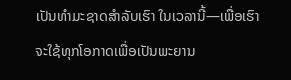ເປັນທຳມະຊາດສຳລັບເຮົາ ໃນເວລານີ້—ເພື່ອເຮົາຈະໃຊ້ທຸກໂອກາດເພື່ອເປັນພະຍານ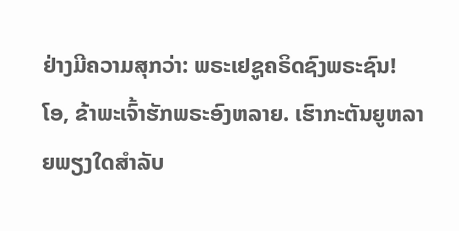ຢ່າງມີຄວາມສຸກວ່າ: ພຣະເຢຊູຄຣິດຊົງພຣະຊົນ!
ໂອ, ຂ້າພະເຈົ້າຮັກພຣະອົງຫລາຍ. ເຮົາກະຕັນຍູຫລາຍພຽງໃດສຳລັບ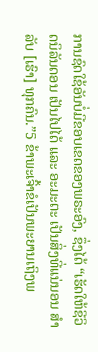ການຊົດໃຊ້ອັນບໍ່ມີຂອບເຂດຂອງພຣະອົງ, ຊຶ່ງໄດ້ “ເຮັດໃຫ້ຊີວິດນິລັນດອນ ເປັນໄປໄດ້ ແລະ ອະມະຕະ ເປັນສິ່ງທີ່ແນ່ນອນ ສຳລັບ [ເຮົາ] ທຸກຄົນ.”5 ຂ້າພະເຈົ້າຂໍເປັນພະຍານເຖິງພ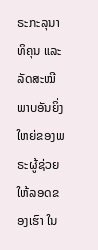ຣະກະລຸນາທິຄຸນ ແລະ ລັດສະໝີພາບອັນຍິ່ງໃຫຍ່ຂອງພຣະຜູ້ຊ່ວຍໃຫ້ລອດຂອງເຮົາ ໃນ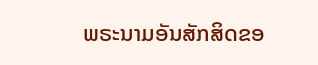ພຣະນາມອັນສັກສິດຂອ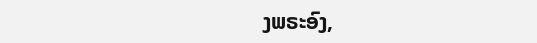ງພຣະອົງ,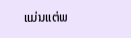ແມ່ນແຕ່ພ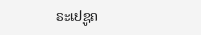ຣະເຢຊູຄ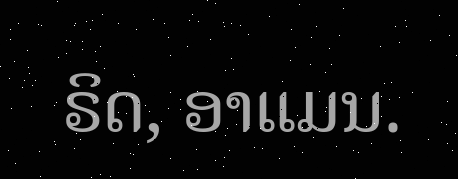ຣິດ, ອາແມນ.